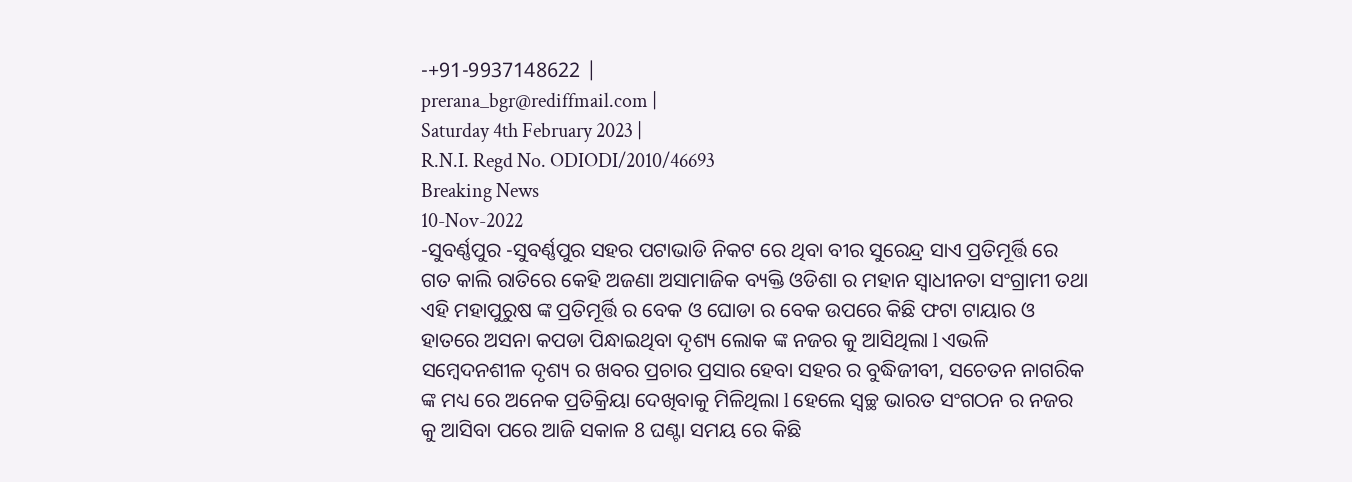-+91-9937148622 |
prerana_bgr@rediffmail.com |
Saturday 4th February 2023 |
R.N.I. Regd No. ODIODI/2010/46693
Breaking News
10-Nov-2022
-ସୁବର୍ଣ୍ଣପୁର -ସୁବର୍ଣ୍ଣପୁର ସହର ପଟାଭାଡି ନିକଟ ରେ ଥିବା ବୀର ସୁରେନ୍ଦ୍ର ସାଏ ପ୍ରତିମୂର୍ତ୍ତି ରେ ଗତ କାଲି ରାତିରେ କେହି ଅଜଣା ଅସାମାଜିକ ବ୍ୟକ୍ତି ଓଡିଶା ର ମହାନ ସ୍ୱାଧୀନତା ସଂଗ୍ରାମୀ ତଥା ଏହି ମହାପୁରୁଷ ଙ୍କ ପ୍ରତିମୂର୍ତ୍ତି ର ବେକ ଓ ଘୋଡା ର ବେକ ଉପରେ କିଛି ଫଟା ଟାୟାର ଓ ହାତରେ ଅସନା କପଡା ପିନ୍ଧାଇଥିବା ଦୃଶ୍ୟ ଲୋକ ଙ୍କ ନଜର କୁ ଆସିଥିଲା l ଏଭଳି ସମ୍ବେଦନଶୀଳ ଦୃଶ୍ୟ ର ଖବର ପ୍ରଚାର ପ୍ରସାର ହେବା ସହର ର ବୁଦ୍ଧିଜୀବୀ, ସଚେତନ ନାଗରିକ ଙ୍କ ମଧ୍ୟ ରେ ଅନେକ ପ୍ରତିକ୍ରିୟା ଦେଖିବାକୁ ମିଳିଥିଲା l ହେଲେ ସ୍ୱଚ୍ଛ ଭାରତ ସଂଗଠନ ର ନଜର କୁ ଆସିବା ପରେ ଆଜି ସକାଳ 8 ଘଣ୍ଟା ସମୟ ରେ କିଛି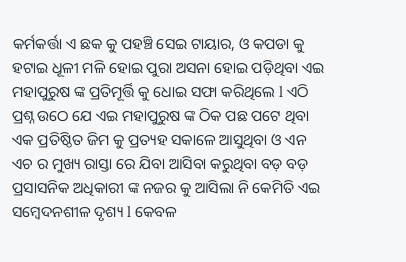କର୍ମକର୍ତ୍ତା ଏ ଛକ କୁ ପହଞ୍ଚି ସେଇ ଟାୟାର, ଓ କପଡା କୁ ହଟାଇ ଧୂଳୀ ମଳି ହୋଇ ପୁରା ଅସନା ହୋଇ ପଡ଼ିଥିବା ଏଇ ମହାପୁରୁଷ ଙ୍କ ପ୍ରତିମୂର୍ତ୍ତି କୁ ଧୋଇ ସଫା କରିଥିଲେ l ଏଠି ପ୍ରଶ୍ନ ଉଠେ ଯେ ଏଇ ମହାପୁରୁଷ ଙ୍କ ଠିକ ପଛ ପଟେ ଥିବା ଏକ ପ୍ରତିଷ୍ଠିତ ଜିମ କୁ ପ୍ରତ୍ୟହ ସକାଳେ ଆସୁଥିବା ଓ ଏନ ଏଚ ର ମୁଖ୍ୟ ରାସ୍ତା ରେ ଯିବା ଆସିବା କରୁଥିବା ବଡ଼ ବଡ଼ ପ୍ରସାସନିକ ଅଧିକାରୀ ଙ୍କ ନଜର କୁ ଆସିଲା ନି କେମିତି ଏଇ ସମ୍ବେଦନଶୀଳ ଦୃଶ୍ୟ l କେବଳ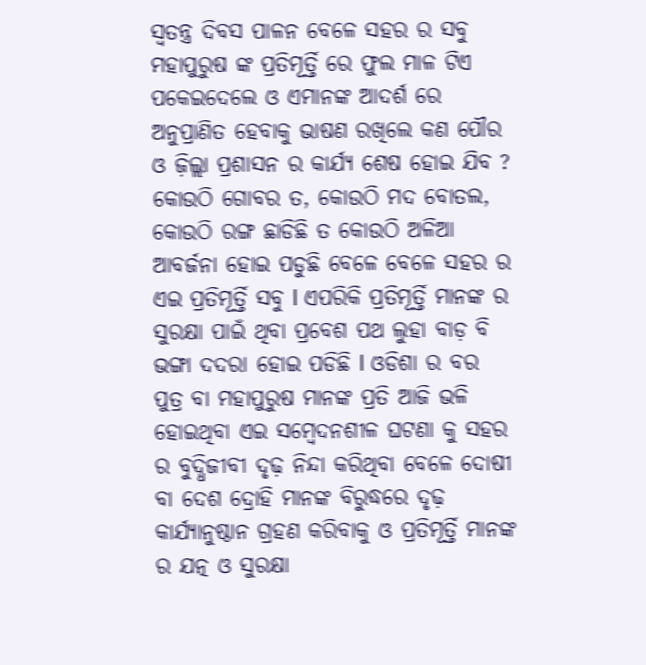ସ୍ୱତନ୍ତ୍ର ଦିବସ ପାଳନ ବେଳେ ସହର ର ସବୁ ମହାପୁରୁଷ ଙ୍କ ପ୍ରତିମୂର୍ତ୍ତି ରେ ଫୁଲ ମାଳ ଟିଏ ପକେଇଦେଲେ ଓ ଏମାନଙ୍କ ଆଦର୍ଶ ରେ ଅନୁପ୍ରାଣିତ ହେବାକୁ ଭାଷଣ ରଖିଲେ କଣ ପୌର ଓ ଜ଼ିଲ୍ଲା ପ୍ରଶାସନ ର କାର୍ଯ୍ୟ ଶେଷ ହୋଇ ଯିବ ? କୋଉଠି ଗୋବର ତ, କୋଉଠି ମଦ ବୋତଲ, କୋଉଠି ରଙ୍ଗ ଛାଡିଛି ତ କୋଉଠି ଅଳିଆ ଆବର୍ଜନା ହୋଇ ପଡୁଛି ବେଳେ ବେଳେ ସହର ର ଏଇ ପ୍ରତିମୂର୍ତ୍ତି ସବୁ l ଏପରିକି ପ୍ରତିମୂର୍ତ୍ତି ମାନଙ୍କ ର ସୁରକ୍ଷା ପାଇଁ ଥିବା ପ୍ରବେଶ ପଥ ଲୁହା ବାଡ଼ ବି ଭଙ୍ଗା ଦଦରା ହୋଇ ପଡିଛି l ଓଡିଶା ର ବର ପୁତ୍ର ବା ମହାପୁରୁଷ ମାନଙ୍କ ପ୍ରତି ଆଜି ଭଳି ହୋଇଥିବା ଏଇ ସମ୍ବେଦନଶୀଳ ଘଟଣା କୁ ସହର ର ବୁଦ୍ଧିଜୀବୀ ଦୃଢ଼ ନିନ୍ଦା କରିଥିବା ବେଳେ ଦୋଷୀ ବା ଦେଶ ଦ୍ରୋହି ମାନଙ୍କ ବିରୁଦ୍ଧରେ ଦୃଢ଼ କାର୍ଯ୍ୟାନୁଷ୍ଠାନ ଗ୍ରହଣ କରିବାକୁ ଓ ପ୍ରତିମୂର୍ତ୍ତି ମାନଙ୍କ ର ଯତ୍ନ ଓ ସୁରକ୍ଷା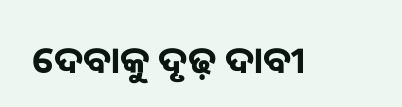ଦେବାକୁ ଦୃଢ଼ ଦାବୀ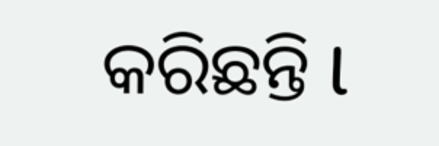କରିଛନ୍ତି l